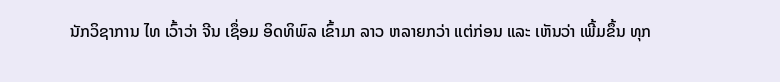ນັກວິຊາການ ໄທ ເວົ້າວ່າ ຈີນ ເຊຶ່ອມ ອິດທິພົລ ເຂົ້າມາ ລາວ ຫລາຍກວ່າ ແຕ່ກ່ອນ ແລະ ເຫັນວ່າ ເພີ້ມຂຶ້ນ ທຸກ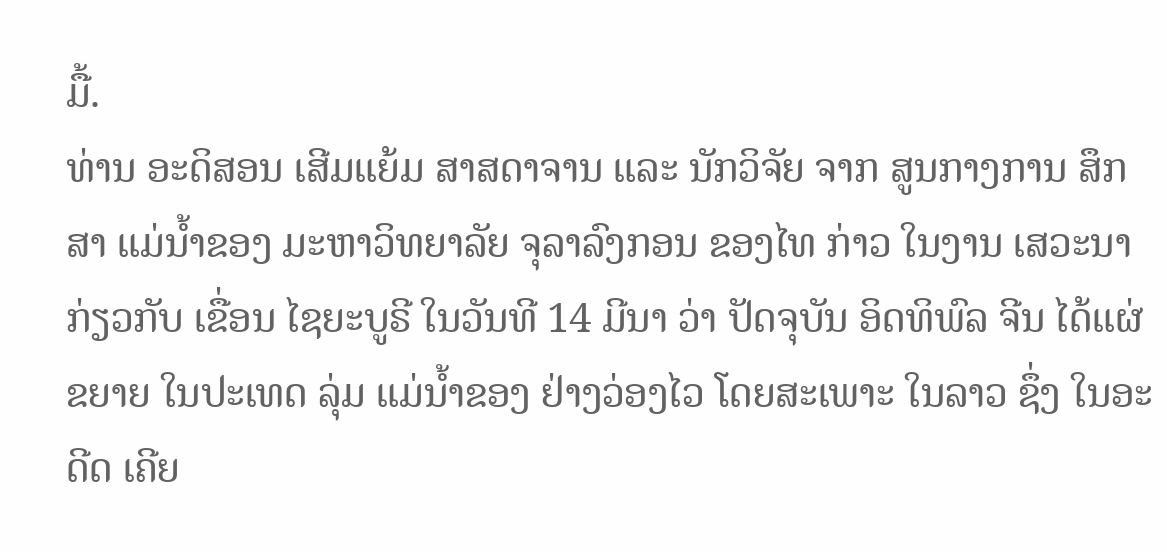ມື້.
ທ່ານ ອະດິສອນ ເສີມແຍ້ມ ສາສດາຈານ ແລະ ນັກວິຈັຍ ຈາກ ສູນກາງການ ສຶກສາ ແມ່ນ້ຳຂອງ ມະຫາວິທຍາລັຍ ຈຸລາລົງກອນ ຂອງໄທ ກ່າວ ໃນງານ ເສວະນາ ກ່ຽວກັບ ເຂື່ອນ ໄຊຍະບູຣີ ໃນວັນທີ 14 ມີນາ ວ່າ ປັດຈຸບັນ ອິດທິພົລ ຈີນ ໄດ້ແຜ່ ຂຍາຍ ໃນປະເທດ ລຸ່ມ ແມ່ນ້ຳຂອງ ຢ່າງວ່ອງໄວ ໂດຍສະເພາະ ໃນລາວ ຊຶ່ງ ໃນອະດີດ ເຄີຍ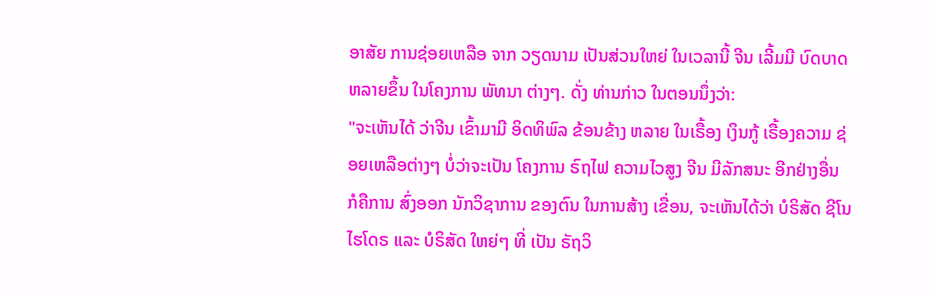ອາສັຍ ການຊ່ອຍເຫລືອ ຈາກ ວຽດນາມ ເປັນສ່ວນໃຫຍ່ ໃນເວລານີ້ ຈີນ ເລີ້ມມີ ບົດບາດ ຫລາຍຂຶ້ນ ໃນໂຄງການ ພັທນາ ຕ່າງໆ. ດັ່ງ ທ່ານກ່າວ ໃນຕອນນຶ່ງວ່າ:
"ຈະເຫັນໄດ້ ວ່າຈີນ ເຂົ້າມາມີ ອິດທິພົລ ຂ້ອນຂ້າງ ຫລາຍ ໃນເຣື້ອງ ເງິນກູ້ ເຣື້ອງຄວາມ ຊ່ອຍເຫລືອຕ່າງໆ ບໍ່ວ່າຈະເປັນ ໂຄງການ ຣົຖໄຟ ຄວາມໄວສູງ ຈີນ ມີລັກສນະ ອີກຢ່າງອື່ນ ກໍຄືການ ສົ່ງອອກ ນັກວິຊາການ ຂອງຕົນ ໃນການສ້າງ ເຂື່ອນ, ຈະເຫັນໄດ້ວ່າ ບໍຣິສັດ ຊີໂນໄຮໂດຣ ແລະ ບໍຣິສັດ ໃຫຍ່ໆ ທີ່ ເປັນ ຣັຖວິ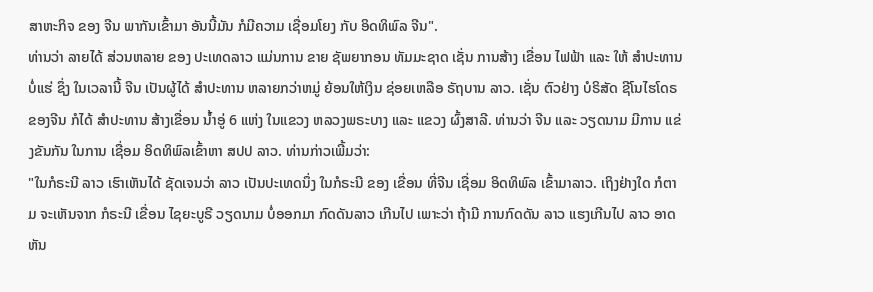ສາຫະກິຈ ຂອງ ຈີນ ພາກັນເຂົ້າມາ ອັນນີ້ມັນ ກໍມີຄວາມ ເຊື່ອມໂຍງ ກັບ ອິດທິພົລ ຈີນ".
ທ່ານວ່າ ລາຍໄດ້ ສ່ວນຫລາຍ ຂອງ ປະເທດລາວ ແມ່ນການ ຂາຍ ຊັພຍາກອນ ທັມມະຊາດ ເຊັ່ນ ການສ້າງ ເຂື່ອນ ໄຟຟ້າ ແລະ ໃຫ້ ສຳປະທານ ບໍ່ແຮ່ ຊຶ່ງ ໃນເວລານີ້ ຈີນ ເປັນຜູ້ໄດ້ ສຳປະທານ ຫລາຍກວ່າຫມູ່ ຍ້ອນໃຫ້ເງິນ ຊ່ອຍເຫລືອ ຣັຖບານ ລາວ. ເຊັ່ນ ຕົວຢ່າງ ບໍຣິສັດ ຊີໂນໄຮໂດຣ ຂອງຈີນ ກໍໄດ້ ສຳປະທານ ສ້າງເຂື່ອນ ນ້ຳອູ່ 6 ແຫ່ງ ໃນແຂວງ ຫລວງພຣະບາງ ແລະ ແຂວງ ຜົ້ງສາລີ. ທ່ານວ່າ ຈີນ ແລະ ວຽດນາມ ມີການ ແຂ່ງຂັນກັນ ໃນການ ເຊື່ອມ ອິດທິພົລເຂົ້າຫາ ສປປ ລາວ. ທ່ານກ່າວເພີ້ມວ່າ:
"ໃນກໍຣະນີ ລາວ ເຮົາເຫັນໄດ້ ຊັດເຈນວ່າ ລາວ ເປັນປະເທດນຶ່ງ ໃນກໍຣະນີ ຂອງ ເຂື່ອນ ທີ່ຈີນ ເຊື່ອມ ອິດທິພົລ ເຂົ້າມາລາວ. ເຖິງຢ່າງໃດ ກໍຕາມ ຈະເຫັນຈາກ ກໍຣະນີ ເຂື່ອນ ໄຊຍະບູຣີ ວຽດນາມ ບໍ່ອອກມາ ກົດດັນລາວ ເກີນໄປ ເພາະວ່າ ຖ້າມີ ການກົດດັນ ລາວ ແຮງເກີນໄປ ລາວ ອາດຫັນ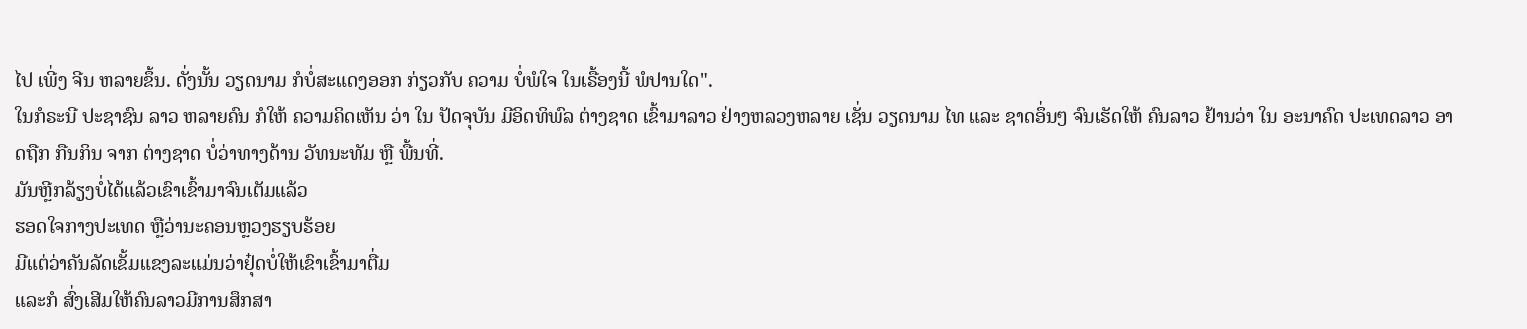ໄປ ເພີ່ງ ຈີນ ຫລາຍຂຶ້ນ. ດັ່ງນັ້ນ ວຽດນາມ ກໍບໍ່ສະແດງອອກ ກ່ຽວກັບ ຄວາມ ບໍ່ພໍໃຈ ໃນເຣື້ອງນີ້ ພໍປານໃດ".
ໃນກໍຣະນີ ປະຊາຊົນ ລາວ ຫລາຍຄົນ ກໍໃຫ້ ຄວາມຄິດເຫັນ ວ່າ ໃນ ປັດຈຸບັນ ມີອິດທິພົລ ຕ່າງຊາດ ເຂົ້າມາລາວ ຢ່າງຫລວງຫລາຍ ເຊັ່ນ ວຽດນາມ ໄທ ແລະ ຊາດອຶ່ນໆ ຈົນເຮັດໃຫ້ ຄົນລາວ ຢ້ານວ່າ ໃນ ອະນາຄົດ ປະເທດລາວ ອາດຖືກ ກືນກິນ ຈາກ ຕ່າງຊາດ ບໍ່ວ່າທາງດ້ານ ວັທນະທັມ ຫຼື ພື້ນທີ່.
ມັນຫຼີກລ້ຽງບໍ່ໄດ້ແລ້ວເຂົາເຂົ້າມາຈົນເຕັມແລ້ວ
ຮອດໃຈກາງປະເທດ ຫຼືວ່ານະຄອນຫຼວງຮຽບຮ້ອຍ
ມີແຕ່ວ່າຄັນລັດເຂັ້ມແຂງລະແມ່ນວ່າຢຸ໋ດບໍ່ໃຫ້ເຂົາເຂົ້າມາຕື່ມ
ແລະກໍ ສົ່ງເສີມໃຫ້ຄົນລາວມີການສຶກສາ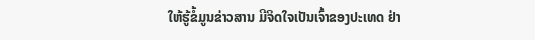ໃຫ້ຮູ້ຂໍ້ມູນຂ່າວສານ ມີຈິດໃຈເປັນເຈົ້າຂອງປະເທດ ຢ່າ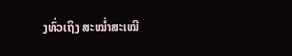ງທົ່ວເຖິງ ສະໝ່ຳສະເໝີ